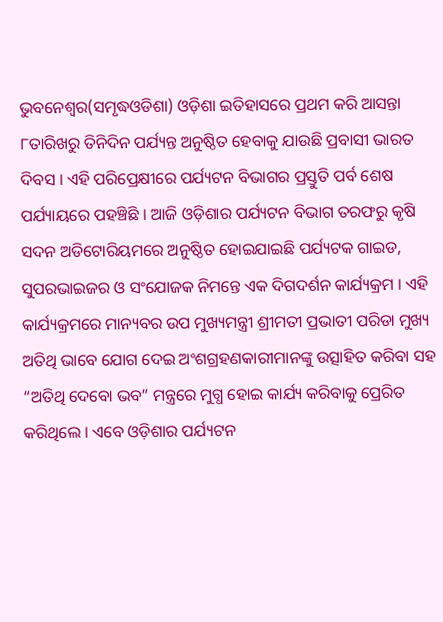ଭୁବନେଶ୍ଵର(ସମୃଦ୍ଧଓଡିଶା) ଓଡ଼ିଶା ଇତିହାସରେ ପ୍ରଥମ କରି ଆସନ୍ତା ୮ତାରିଖରୁ ତିନିଦିନ ପର୍ଯ୍ୟନ୍ତ ଅନୁଷ୍ଠିତ ହେବାକୁ ଯାଉଛି ପ୍ରବାସୀ ଭାରତ ଦିବସ । ଏହି ପରିପ୍ରେକ୍ଷୀରେ ପର୍ଯ୍ୟଟନ ବିଭାଗର ପ୍ରସ୍ତୁତି ପର୍ବ ଶେଷ ପର୍ଯ୍ୟାୟରେ ପହଞ୍ଚିଛି । ଆଜି ଓଡ଼ିଶାର ପର୍ଯ୍ୟଟନ ବିଭାଗ ତରଫରୁ କୃଷି ସଦନ ଅଡିଟୋରିୟମରେ ଅନୁଷ୍ଠିତ ହୋଇଯାଇଛି ପର୍ଯ୍ୟଟକ ଗାଇଡ, ସୁପରଭାଇଜର ଓ ସଂଯୋଜକ ନିମନ୍ତେ ଏକ ଦିଗଦର୍ଶନ କାର୍ଯ୍ୟକ୍ରମ । ଏହି କାର୍ଯ୍ୟକ୍ରମରେ ମାନ୍ୟବର ଉପ ମୁଖ୍ୟମନ୍ତ୍ରୀ ଶ୍ରୀମତୀ ପ୍ରଭାତୀ ପରିଡା ମୁଖ୍ୟ ଅତିଥି ଭାବେ ଯୋଗ ଦେଇ ଅଂଶଗ୍ରହଣକାରୀମାନଙ୍କୁ ଉତ୍ସାହିତ କରିବା ସହ “ଅତିଥି ଦେବୋ ଭବ” ମନ୍ତ୍ରରେ ମୁଗ୍ଧ ହୋଇ କାର୍ଯ୍ୟ କରିବାକୁ ପ୍ରେରିତ କରିଥିଲେ । ଏବେ ଓଡ଼ିଶାର ପର୍ଯ୍ୟଟନ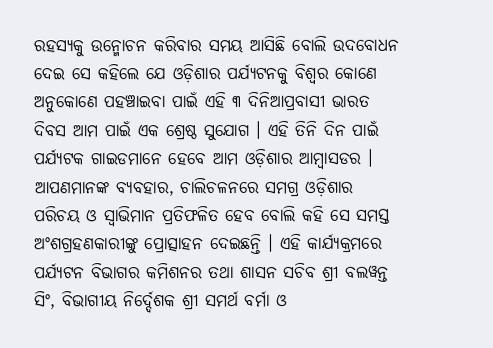ରହସ୍ୟକୁ ଉନ୍ମୋଚନ କରିବାର ସମୟ ଆସିଛି ବୋଲି ଉଦବୋଧନ ଦେଇ ସେ କହିଲେ ଯେ ଓଡ଼ିଶାର ପର୍ଯ୍ୟଟନକୁ ବିଶ୍ୱର କୋଣେ ଅନୁକୋଣେ ପହଞ୍ଚାଇବା ପାଇଁ ଏହି ୩ ଦିନିଆପ୍ରବାସୀ ଭାରତ ଦିବସ ଆମ ପାଇଁ ଏକ ଶ୍ରେଷ୍ଠ ସୁଯୋଗ । ଏହି ତିନି ଦିନ ପାଇଁ ପର୍ଯ୍ୟଟକ ଗାଇଡମାନେ ହେବେ ଆମ ଓଡ଼ିଶାର ଆମ୍ବାସଡର । ଆପଣମାନଙ୍କ ବ୍ୟବହାର, ଚାଲିଚଳନରେ ସମଗ୍ର ଓଡ଼ିଶାର ପରିଚୟ ଓ ସ୍ଵାଭିମାନ ପ୍ରତିଫଳିତ ହେବ ବୋଲି କହି ସେ ସମସ୍ତ ଅଂଶଗ୍ରହଣକାରୀଙ୍କୁ ପ୍ରୋତ୍ସାହନ ଦେଇଛନ୍ତି । ଏହି କାର୍ଯ୍ୟକ୍ରମରେ ପର୍ଯ୍ୟଟନ ବିଭାଗର କମିଶନର ତଥା ଶାସନ ସଚିବ ଶ୍ରୀ ବଲୱନ୍ତ ସିଂ, ବିଭାଗୀୟ ନିର୍ଦ୍ଦେଶକ ଶ୍ରୀ ସମର୍ଥ ବର୍ମା ଓ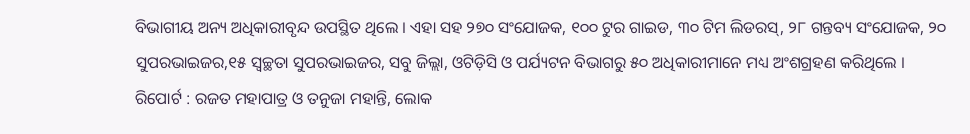ବିଭାଗୀୟ ଅନ୍ୟ ଅଧିକାରୀବୃନ୍ଦ ଉପସ୍ଥିତ ଥିଲେ । ଏହା ସହ ୨୭୦ ସଂଯୋଜକ, ୧୦୦ ଟୁର ଗାଇଡ, ୩୦ ଟିମ ଲିଡରସ୍, ୨୮ ଗନ୍ତବ୍ୟ ସଂଯୋଜକ, ୨୦ ସୁପରଭାଇଜର,୧୫ ସ୍ଵଚ୍ଛତା ସୁପରଭାଇଜର, ସବୁ ଜିଲ୍ଲା, ଓଟିଡ଼ିସି ଓ ପର୍ଯ୍ୟଟନ ବିଭାଗରୁ ୫୦ ଅଧିକାରୀମାନେ ମଧ୍ୟ ଅଂଶଗ୍ରହଣ କରିଥିଲେ ।
ରିପୋର୍ଟ : ରଜତ ମହାପାତ୍ର ଓ ତନୁଜା ମହାନ୍ତି, ଲୋକ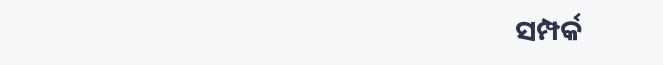ସମ୍ପର୍କ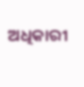ଅଧିକାରୀ